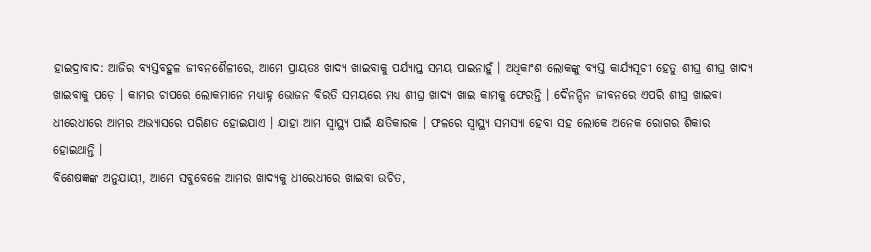ହାଇଦ୍ରାବାଦ: ଆଜିର ବ୍ୟସ୍ତବହୁଳ ଜୀବନଶୈଳୀରେ, ଆମେ ପ୍ରାୟତଃ ଖାଦ୍ୟ ଖାଇବାକୁ ପର୍ଯ୍ୟାପ୍ତ ସମୟ ପାଇନାହୁଁ । ଅଧିକାଂଶ ଲୋକଙ୍କୁ ବ୍ୟସ୍ତ କାର୍ଯ୍ୟସୂଚୀ ହେତୁ ଶୀଘ୍ର ଶୀଘ୍ର ଖାଦ୍ୟ ଖାଇବାକୁ ପଡ଼େ । କାମର ଚାପରେ ଲୋକମାନେ ମଧ୍ୟାହ୍ନ ଭୋଜନ ବିରତି ସମୟରେ ମଧ୍ୟ ଶୀଘ୍ର ଖାଦ୍ୟ ଖାଇ କାମକୁ ଫେରନ୍ତି । ଦୈନନ୍ଦିନ ଜୀବନରେ ଏପରି ଶୀଘ୍ର ଖାଇବା ଧୀରେଧୀରେ ଆମର ଅଭ୍ୟାସରେ ପରିଣତ ହୋଇଯାଏ । ଯାହା ଆମ ସ୍ୱାସ୍ଥ୍ୟ ପାଇଁ କ୍ଷତିକାରକ । ଫଳରେ ସ୍ବାସ୍ଥ୍ୟ ସମସ୍ୟା ହେବା ସହ ଲୋକେ ଅନେକ ରୋଗର ଶିକାର ହୋଇଥାନ୍ତି ।
ବିଶେଷଜ୍ଞଙ୍କ ଅନୁଯାୟୀ, ଆମେ ସବୁବେଳେ ଆମର ଖାଦ୍ୟକୁ ଧୀରେଧୀରେ ଖାଇବା ଉଚିତ,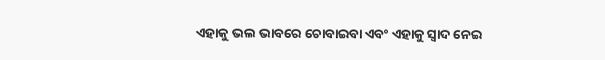ଏହାକୁ ଭଲ ଭାବରେ ଚୋବାଇବା ଏବଂ ଏହାକୁ ସ୍ବାଦ ନେଇ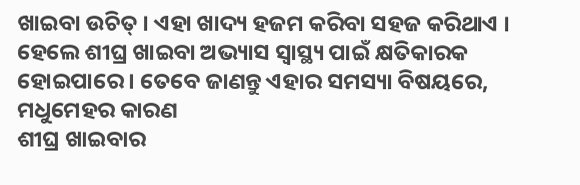ଖାଇବା ଉଚିତ୍ । ଏହା ଖାଦ୍ୟ ହଜମ କରିବା ସହଜ କରିଥାଏ । ହେଲେ ଶୀଘ୍ର ଖାଇବା ଅଭ୍ୟାସ ସ୍ୱାସ୍ଥ୍ୟ ପାଇଁ କ୍ଷତିକାରକ ହୋଇପାରେ । ତେବେ ଜାଣନ୍ତୁ ଏହାର ସମସ୍ୟା ବିଷୟରେ,
ମଧୁମେହର କାରଣ
ଶୀଘ୍ର ଖାଇବାର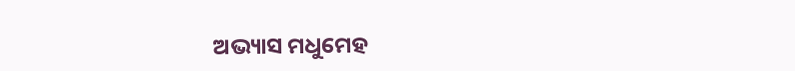ଅଭ୍ୟାସ ମଧୁମେହ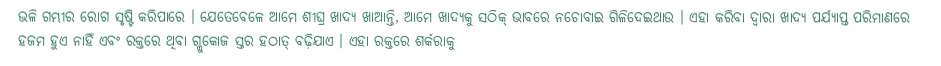ଭଳି ଗମ୍ଭୀର ରୋଗ ସୃଷ୍ଟି କରିପାରେ । ଯେତେବେଳେ ଆମେ ଶୀଘ୍ର ଖାଦ୍ୟ ଖାଆନ୍ତି, ଆମେ ଖାଦ୍ୟକୁ ସଠିକ୍ ଭାବରେ ନଚୋବାଇ ଗିଳିଦେଇଥାଉ । ଏହା କରିବା ଦ୍ବାରା ଖାଦ୍ୟ ପର୍ଯ୍ୟାପ୍ତ ପରିମାଣରେ ହଜମ ହୁଏ ନାହିଁ ଏବଂ ରକ୍ତରେ ଥିବା ଗ୍ଲୁକୋଜ ସ୍ତର ହଠାତ୍ ବଢ଼ିଯାଏ । ଏହା ରକ୍ତରେ ଶର୍କରାକୁ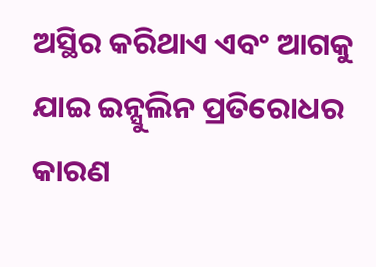ଅସ୍ଥିର କରିଥାଏ ଏବଂ ଆଗକୁ ଯାଇ ଇନ୍ସୁଲିନ ପ୍ରତିରୋଧର କାରଣ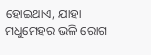ହୋଇଥାଏ, ଯାହା ମଧୁମେହର ଭଳି ରୋଗ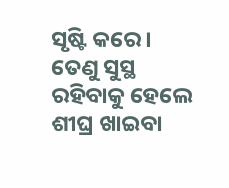ସୃଷ୍ଟି କରେ । ତେଣୁ ସୁସ୍ଥ ରହିବାକୁ ହେଲେ ଶୀଘ୍ର ଖାଇବା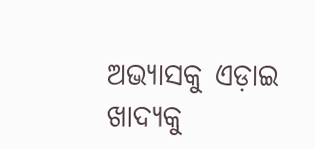ଅଭ୍ୟାସକୁ ଏଡ଼ାଇ ଖାଦ୍ୟକୁ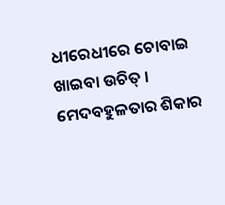ଧୀରେଧୀରେ ଚୋବାଇ ଖାଇବା ଉଚିତ୍ ।
ମେଦବହୁଳତାର ଶିକାର